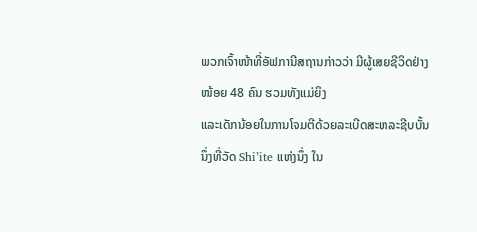ພວກເຈົ້າໜ້າທີ່ອັຟການີສຖານກ່າວວ່າ ມີຜູ້ເສຍຊີວິດຢ່າງໜ້ອຍ 48 ຄົນ ຮວມທັງແມ່ຍິງ
ແລະເດັກນ້ອຍໃນການໂຈມຕີດ້ວຍລະເບີດສະຫລະຊີບບັ້ນນຶ່ງທີ່ວັດ Shi’ite ແຫ່ງນຶ່ງ ໃນ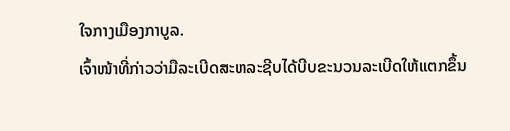ໃຈກາງເມືອງກາບູລ.
ເຈົ້າໜ້າທີ່ກ່າວວ່າມືລະເບີດສະຫລະຊີບໄດ້ບີບຂະນວນລະເບີດໃຫ້ແຕກຂຶ້ນ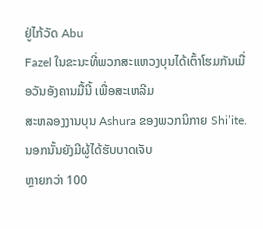ຢູ່ໄກ້ວັດ Abu
Fazel ໃນຂະນະທີ່ພວກສະແຫວງບຸນໄດ້ເຕົ້າໂຮມກັນເມື່ອວັນອັງຄານມື້ນີ້ ເພື່ອສະເຫລີມ
ສະຫລອງງານບຸນ Ashura ຂອງພວກນິກາຍ Shi’ite. ນອກນັ້ນຍັງມີຜູ້ໄດ້ຮັບບາດເຈັບ
ຫຼາຍກວ່າ 100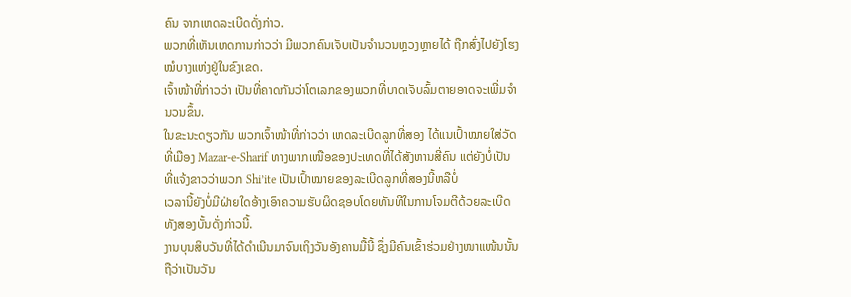ຄົນ ຈາກເຫດລະເບີດດັ່ງກ່າວ.
ພວກທີ່ເຫັນເຫດການກ່າວວ່າ ມີພວກຄົນເຈັບເປັນຈຳນວນຫຼວງຫຼາຍໄດ້ ຖືກສົ່ງໄປຍັງໂຮງ
ໝໍບາງແຫ່ງຢູ່ໃນຂົງເຂດ.
ເຈົ້າໜ້າທີ່ກ່າວວ່າ ເປັນທີ່ຄາດກັນວ່າໂຕເລກຂອງພວກທີ່ບາດເຈັບລົ້ມຕາຍອາດຈະເພີ່ມຈຳ
ນວນຂຶ້ນ.
ໃນຂະນະດຽວກັນ ພວກເຈົ້າໜ້າທີ່ກ່າວວ່າ ເຫດລະເບີດລູກທີ່ສອງ ໄດ້ແນເປົ້າໝາຍໃສ່ວັດ
ທີ່ເມືອງ Mazar-e-Sharif ທາງພາກເໜືອຂອງປະເທດທີ່ໄດ້ສັງຫານສີ່ຄົນ ແຕ່ຍັງບໍ່ເປັນ
ທີ່ແຈ້ງຂາວວ່າພວກ Shi’ite ເປັນເປົ້າໝາຍຂອງລະເບີດລູກທີ່ສອງນີ້ຫລືບໍ່
ເວລານີ້ຍັງບໍ່ມີຝ່າຍໃດອ້າງເອົາຄວາມຮັບຜິດຊອບໂດຍທັນທີໃນການໂຈມຕີດ້ວຍລະເບີດ
ທັງສອງບັ້ນດັ່ງກ່າວນີ້.
ງານບຸນສິບວັນທີ່ໄດ້ດໍາເນີນມາຈົນເຖິງວັນອັງຄານມື້ນີ້ ຊຶ່ງມີຄົນເຂົ້າຮ່ວມຢ່າງໜາແໜ້ນນັ້ນ
ຖືວ່າເປັນວັນ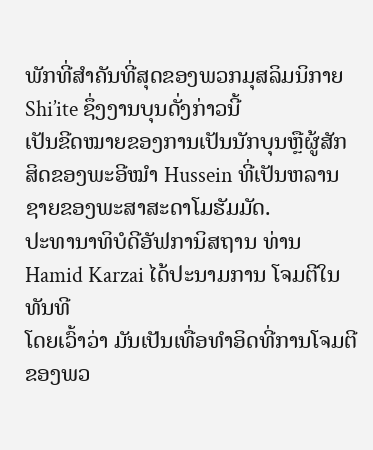ພັກທີ່ສໍາຄັນທີ່ສຸດຂອງພວກມຸສລິມນິກາຍ Shi’ite ຊຶ່ງງານບຸນດັ່ງກ່າວນີ້
ເປັນຂີດໝາຍຂອງການເປັນນັກບຸນຫຼືຜູ້ສັກສິດຂອງພະອີໝຳ Hussein ທີ່ເປັນຫລານ
ຊາຍຂອງພະສາສະດາໂມຮັມມັດ.
ປະທານາທິບໍດີອັຟການິສຖານ ທ່ານ Hamid Karzai ໄດ້ປະນາມການ ໂຈມຕີໃນທັນທີ
ໂດຍເວົ້າວ່າ ມັນເປັນເທື່ອທຳອິດທີ່ການໂຈມຕີຂອງພວ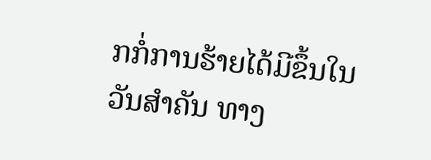ກກໍ່ການຮ້າຍໄດ້ມີຂຶ້ນໃນວັນສຳຄັນ ທາງ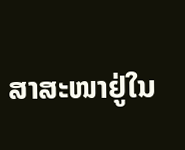ສາສະໜາຢູ່ໃນ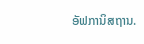ອັຟການິສຖານ.